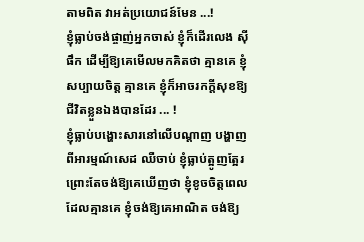តាមពិត វាអត់ប្រយោជន៍មែន ...!
ខ្ញុំធ្លាប់ចង់ផ្ចាញ់អ្នកចាស់ ខ្ញុំក៏ដើរលេង ស៊ីផឹក ដើម្បីឱ្យគេមើលមកគិតថា គ្មានគេ ខ្ញុំសប្បាយចិត្ត គ្មានគេ ខ្ញុំក៏អាចរកក្ដីសុខឱ្យជីវិតខ្លួនឯងបានដែរ ... !
ខ្ញុំធ្លាប់បង្ហោះសារនៅលើបណ្ដាញ បង្ហាញពីអារម្មណ៍សេដ ឈឺចាប់ ខ្ញុំធ្លាប់ត្អូញត្អែរ ព្រោះតែចង់ឱ្យគេឃើញថា ខ្ញុំខូចចិត្តពេលដែលគ្មានគេ ខ្ញុំចង់ឱ្យគេអាណិត ចង់ឱ្យ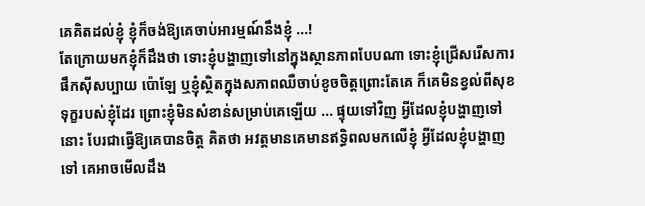គេគិតដល់ខ្ញុំ ខ្ញុំក៏ចង់ឱ្យគេចាប់អារម្មណ៍នឹងខ្ញុំ ...!
តែក្រោយមកខ្ញុំក៏ដឹងថា ទោះខ្ញុំបង្ហាញទៅនៅក្នុងស្ថានភាពបែបណា ទោះខ្ញុំជ្រើសរើសការផឹកស៊ីសប្បាយ ប៉ោឡែ ឬខ្ញុំស្ថិតក្នុងសភាពឈឺចាប់ខូចចិត្តព្រោះតែគេ ក៏គេមិនខ្វល់ពីសុខទុក្ខរបស់ខ្ញុំដែរ ព្រោះខ្ញុំមិនសំខាន់សម្រាប់គេឡើយ ... ផ្ទុយទៅវិញ អ្វីដែលខ្ញុំបង្ហាញទៅនោះ បែរជាធ្វើឱ្យគេបានចិត្ត គិតថា អវត្តមានគេមានឥទ្ធិពលមកលើខ្ញុំ អ្វីដែលខ្ញុំបង្ហាញទៅ គេអាចមើលដឹង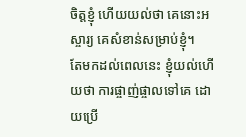ចិត្តខ្ញុំ ហើយយល់ថា គេនោះអស្ចារ្យ គេសំខាន់សម្រាប់ខ្ញុំ។
តែមកដល់ពេលនេះ ខ្ញុំយល់ហើយថា ការផ្ចាញ់ផ្ចាលទៅគេ ដោយប្រើ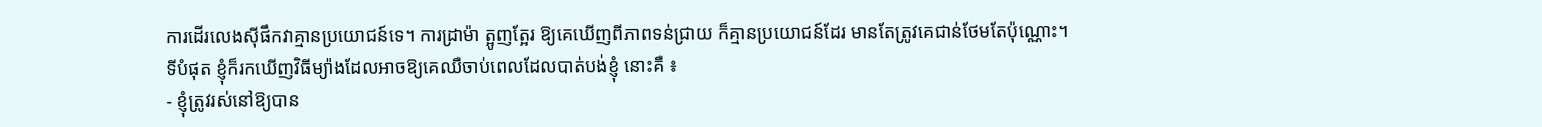ការដើរលេងស៊ីផឹកវាគ្មានប្រយោជន៍ទេ។ ការដ្រាម៉ា ត្អូញត្អែរ ឱ្យគេឃើញពីភាពទន់ជ្រាយ ក៏គ្មានប្រយោជន៍ដែរ មានតែត្រូវគេជាន់ថែមតែប៉ុណ្ណោះ។
ទីបំផុត ខ្ញុំក៏រកឃើញវិធីម្យ៉ាងដែលអាចឱ្យគេឈឺចាប់ពេលដែលបាត់បង់ខ្ញុំ នោះគឺ ៖
- ខ្ញុំត្រូវរស់នៅឱ្យបាន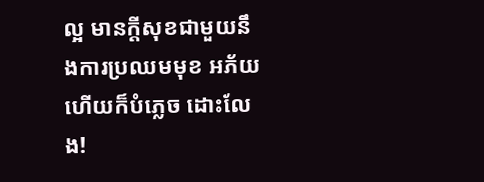ល្អ មានក្ដីសុខជាមួយនឹងការប្រឈមមុខ អភ័យ ហើយក៏បំភ្លេច ដោះលែង!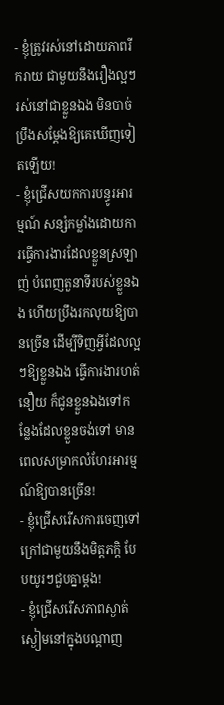- ខ្ញុំត្រូវរស់នៅដោយភាពរីករាយ ជាមួយនឹងរឿងល្អៗ រស់នៅជាខ្លួនឯង មិនបាច់ប្រឹងសម្ដែងឱ្យគេឃើញទៀតឡើយ!
- ខ្ញុំជ្រើសយកការបន្ធូរអារម្មណ៍ សន្សំកម្លាំងដោយការធ្វើការងារដែលខ្លួនស្រឡាញ់ បំពេញតួនាទីរបស់ខ្លួនឯង ហើយប្រឹងរកលុយឱ្យបានច្រើន ដើម្បីទិញអ្វីដែលល្អៗឱ្យខ្លួនឯង ធ្វើការងារហត់នឿយ ក៏ជូនខ្លួនឯងទៅកន្លែងដែលខ្លួនចង់ទៅ មានពេលសម្រាកលំហែរអារម្មណ៍ឱ្យបានច្រើន!
- ខ្ញុំជ្រើសរើសការចេញទៅក្រៅជាមួយនឹងមិត្តភក្តិ បែបយូរៗជួបគ្នាម្ដង!
- ខ្ញុំជ្រើសរើសភាពស្ងាត់ស្ងៀមនៅក្នុងបណ្ដាញ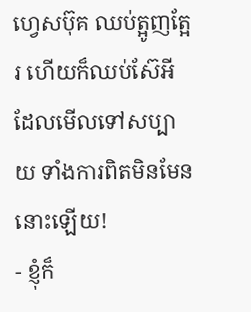ហ្វេសប៊ុគ ឈប់ត្អូញត្អែរ ហើយក៏ឈប់ស៊ែអីដែលមើលទៅសប្បាយ ទាំងការពិតមិនមែននោះឡើយ!
- ខ្ញុំក៏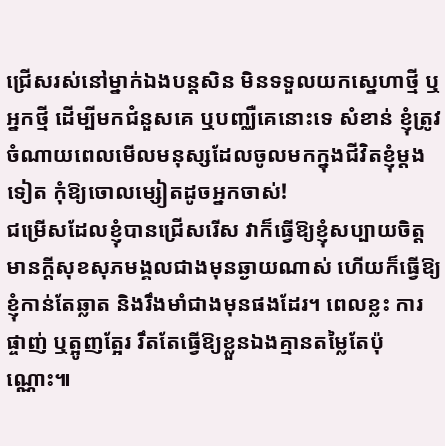ជ្រើសរស់នៅម្នាក់ឯងបន្តសិន មិនទទួលយកស្នេហាថ្មី ឬអ្នកថ្មី ដើម្បីមកជំនួសគេ ឬបញ្ឈឺគេនោះទេ សំខាន់ ខ្ញុំត្រូវចំណាយពេលមើលមនុស្សដែលចូលមកក្នុងជីវិតខ្ញុំម្ដងទៀត កុំឱ្យចោលម្សៀតដូចអ្នកចាស់!
ជម្រើសដែលខ្ញុំបានជ្រើសរើស វាក៏ធ្វើឱ្យខ្ញុំសប្បាយចិត្ត មានក្ដីសុខសុភមង្គលជាងមុនឆ្ងាយណាស់ ហើយក៏ធ្វើឱ្យខ្ញុំកាន់តែឆ្លាត និងរឹងមាំជាងមុនផងដែរ។ ពេលខ្លះ ការផ្ចាញ់ ឬត្អូញត្អែរ រឹតតែធ្វើឱ្យខ្លួនឯងគ្មានតម្លៃតែប៉ុណ្ណោះ៕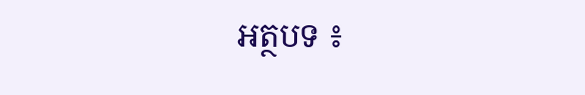អត្ថបទ ៖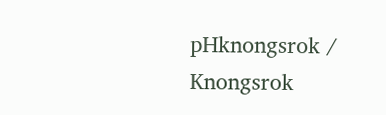pHknongsrok / Knongsrok